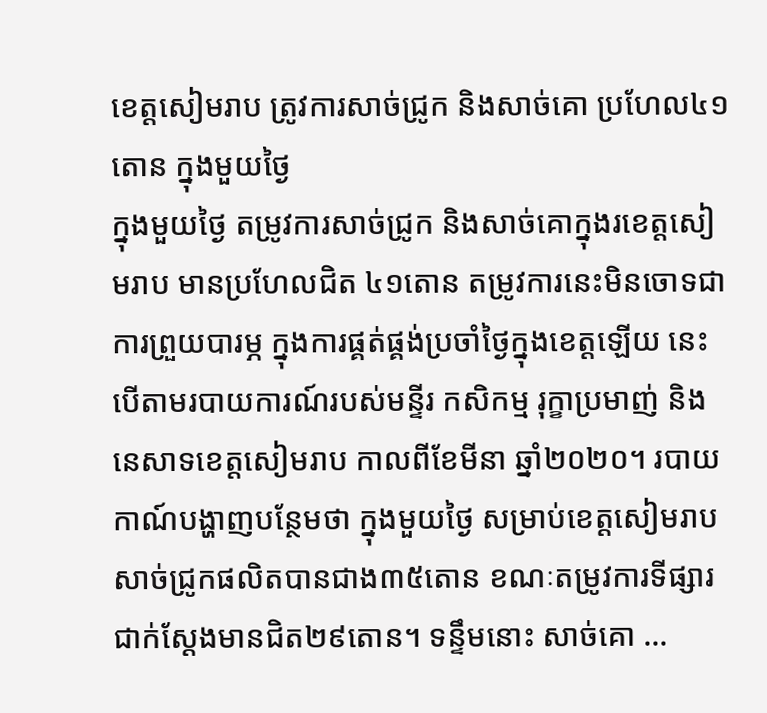ខេត្តសៀមរាប ត្រូវការសាច់ជ្រូក និងសាច់គោ ប្រហែល៤១តោន ក្នុងមួយថ្ងៃ
ក្នុងមួយថ្ងៃ តម្រូវការសាច់ជ្រូក និងសាច់គោក្នុងរខេត្តសៀមរាប មានប្រហែលជិត ៤១តោន តម្រូវការនេះមិនចោទជាការព្រួយបារម្ភ ក្នុងការផ្គត់ផ្គង់ប្រចាំថ្ងៃក្នុងខេត្តឡើយ នេះបើតាមរបាយការណ៍របស់មន្ទីរ កសិកម្ម រុក្ខាប្រមាញ់ និងនេសាទខេត្តសៀមរាប កាលពីខែមីនា ឆ្នាំ២០២០។ របាយកាណ៍បង្ហាញបន្ថែមថា ក្នុងមួយថ្ងៃ សម្រាប់ខេត្តសៀមរាប សាច់ជ្រូកផលិតបានជាង៣៥តោន ខណៈតម្រូវការទីផ្សារជាក់ស្ដែងមានជិត២៩តោន។ ទន្ទឹមនោះ សាច់គោ ...